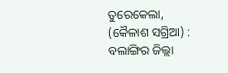ତୁରେକେଲା, (କୈଳାଶ ସଗ୍ରିଆ) : ବଲାଙ୍ଗିର ଜିଲ୍ଲା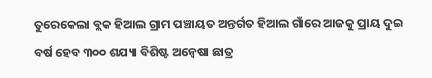ତୁରେକେଲା ବ୍ଲକ ହିଆଲ ଗ୍ରାମ ପଞ୍ଚାୟତ ଅନ୍ତର୍ଗତ ହିଆଲ ଗାଁରେ ଆଜକୁ ପ୍ରାୟ ଦୁଇ ବର୍ଷ ହେବ ୩୦୦ ଶଯ୍ୟା ବିଶିଷ୍ଟ ଅନ୍ୱେଷା ଛାତ୍ର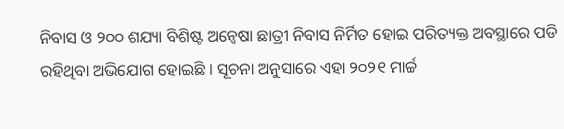ନିବାସ ଓ ୨୦୦ ଶଯ୍ୟା ବିଶିଷ୍ଟ ଅନ୍ୱେଷା ଛାତ୍ରୀ ନିବାସ ନିର୍ମିତ ହୋଇ ପରିତ୍ୟକ୍ତ ଅବସ୍ଥାରେ ପଡି ରହିଥିବା ଅଭିଯୋଗ ହୋଇଛି । ସୂଚନା ଅନୁସାରେ ଏହା ୨୦୨୧ ମାର୍ଚ୍ଚ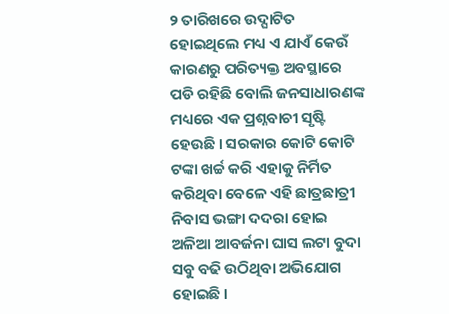୨ ତାରିଖରେ ଉଦ୍ଘାଟିତ ହୋଇଥିଲେ ମଧ୍ୟ ଏ ଯାଏଁ କେଉଁ କାରଣରୁ ପରିତ୍ୟକ୍ତ ଅବସ୍ଥାରେ ପଡି ରହିଛି ବୋଲି ଜନସାଧାରଣଙ୍କ ମଧ୍ୟରେ ଏକ ପ୍ରଶ୍ନବାଚୀ ସୃଷ୍ଟି ହେଉଛି । ସରକାର କୋଟି କୋଟି ଟଙ୍କା ଖର୍ଚ୍ଚ କରି ଏହାକୁ ନିର୍ମିତ କରିଥିବା ବେଳେ ଏହି ଛାତ୍ରଛାତ୍ରୀ ନିବାସ ଭଙ୍ଗା ଦଦରା ହୋଇ ଅଳିଆ ଆବର୍ଜନା ଘାସ ଲଟା ବୁଦା ସବୁ ବଢି ଉଠିଥିବା ଅଭିଯୋଗ ହୋଇଛି ।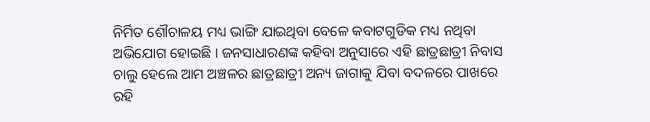ନିର୍ମିତ ଶୌଚାଳୟ ମଧ୍ୟ ଭାଙ୍ଗି ଯାଇଥିବା ବେଳେ କବାଟଗୁଡିକ ମଧ୍ୟ ନଥିବା ଅଭିଯୋଗ ହୋଇଛି । ଜନସାଧାରଣଙ୍କ କହିବା ଅନୁସାରେ ଏହି ଛାତ୍ରଛାତ୍ରୀ ନିବାସ ଚାଲୁ ହେଲେ ଆମ ଅଞ୍ଚଳର ଛାତ୍ରଛାତ୍ରୀ ଅନ୍ୟ ଜାଗାକୁ ଯିବା ବଦଳରେ ପାଖରେ ରହି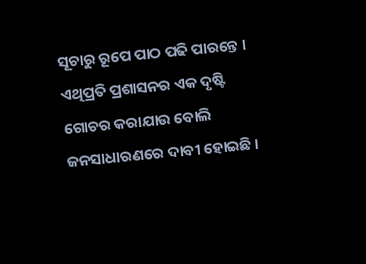ସୂଚାରୁ ରୂପେ ପାଠ ପଢି ପାରନ୍ତେ । ଏଥିପ୍ରତି ପ୍ରଶାସନର ଏକ ଦୃଷ୍ଟି ଗୋଚର କରାଯାଉ ବୋଲି ଜନସାଧାରଣରେ ଦାବୀ ହୋଇଛି ।